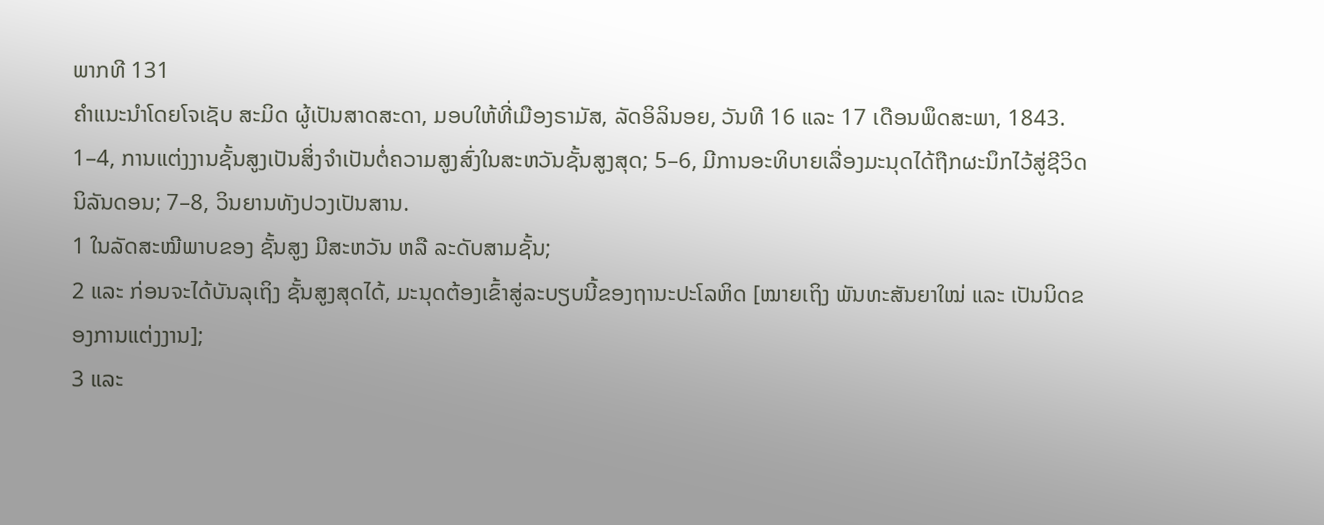ພາກທີ 131
ຄຳແນະນຳໂດຍໂຈເຊັບ ສະມິດ ຜູ້ເປັນສາດສະດາ, ມອບໃຫ້ທີ່ເມືອງຣາມັສ, ລັດອິລິນອຍ, ວັນທີ 16 ແລະ 17 ເດືອນພຶດສະພາ, 1843.
1–4, ການແຕ່ງງານຊັ້ນສູງເປັນສິ່ງຈຳເປັນຕໍ່ຄວາມສູງສົ່ງໃນສະຫວັນຊັ້ນສູງສຸດ; 5–6, ມີການອະທິບາຍເລື່ອງມະນຸດໄດ້ຖືກຜະນຶກໄວ້ສູ່ຊີວິດນິລັນດອນ; 7–8, ວິນຍານທັງປວງເປັນສານ.
1 ໃນລັດສະໝີພາບຂອງ ຊັ້ນສູງ ມີສະຫວັນ ຫລື ລະດັບສາມຊັ້ນ;
2 ແລະ ກ່ອນຈະໄດ້ບັນລຸເຖິງ ຊັ້ນສູງສຸດໄດ້, ມະນຸດຕ້ອງເຂົ້າສູ່ລະບຽບນີ້ຂອງຖານະປະໂລຫິດ [ໝາຍເຖິງ ພັນທະສັນຍາໃໝ່ ແລະ ເປັນນິດຂອງການແຕ່ງງານ];
3 ແລະ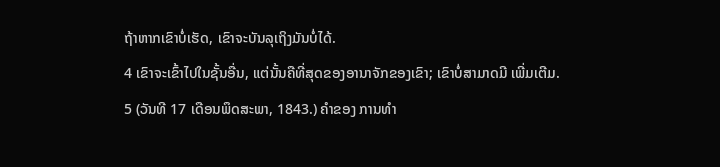ຖ້າຫາກເຂົາບໍ່ເຮັດ, ເຂົາຈະບັນລຸເຖິງມັນບໍ່ໄດ້.
4 ເຂົາຈະເຂົ້າໄປໃນຊັ້ນອື່ນ, ແຕ່ນັ້ນຄືທີ່ສຸດຂອງອານາຈັກຂອງເຂົາ; ເຂົາບໍ່ສາມາດມີ ເພີ່ມເຕີມ.
5 (ວັນທີ 17 ເດືອນພຶດສະພາ, 1843.) ຄຳຂອງ ການທຳ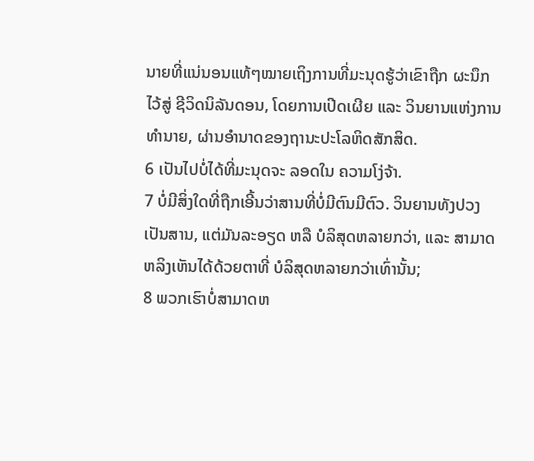ນາຍທີ່ແນ່ນອນແທ້ໆໝາຍເຖິງການທີ່ມະນຸດຮູ້ວ່າເຂົາຖືກ ຜະນຶກໄວ້ສູ່ ຊີວິດນິລັນດອນ, ໂດຍການເປີດເຜີຍ ແລະ ວິນຍານແຫ່ງການທຳນາຍ, ຜ່ານອຳນາດຂອງຖານະປະໂລຫິດສັກສິດ.
6 ເປັນໄປບໍ່ໄດ້ທີ່ມະນຸດຈະ ລອດໃນ ຄວາມໂງ່ຈ້າ.
7 ບໍ່ມີສິ່ງໃດທີ່ຖືກເອີ້ນວ່າສານທີ່ບໍ່ມີຕົນມີຕົວ. ວິນຍານທັງປວງເປັນສານ, ແຕ່ມັນລະອຽດ ຫລື ບໍລິສຸດຫລາຍກວ່າ, ແລະ ສາມາດຫລິງເຫັນໄດ້ດ້ວຍຕາທີ່ ບໍລິສຸດຫລາຍກວ່າເທົ່ານັ້ນ;
8 ພວກເຮົາບໍ່ສາມາດຫ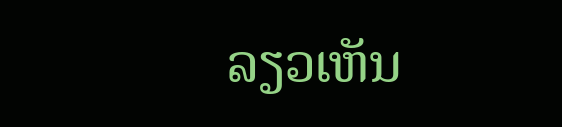ລຽວເຫັນ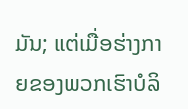ມັນ; ແຕ່ເມື່ອຮ່າງກາຍຂອງພວກເຮົາບໍລິ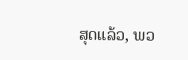ສຸດແລ້ວ, ພວ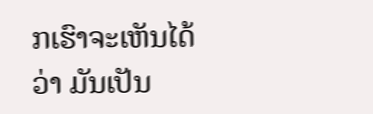ກເຮົາຈະເຫັນໄດ້ວ່າ ມັນເປັນ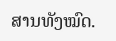ສານທັງໝົດ.